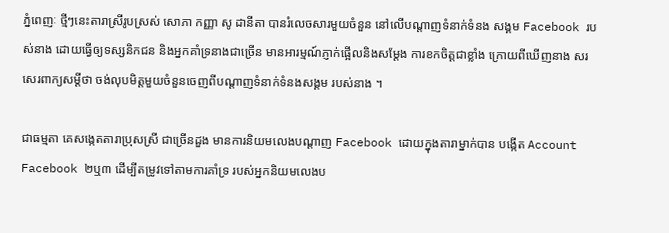ភ្នំពេញៈ ថ្មីៗនេះតារាស្រីរូបស្រស់ សោភា កញ្ញា សូ ដានីតា បានរំលេចសារមួយចំនួន នៅលើបណ្តាញទំនាក់ទំនង សង្គម Facebook របស់នាង ដោយធ្វើឲ្យទស្សនិកជន និងអ្នកគាំទ្រនាងជាច្រើន មានអារម្មណ៍ភ្ញាក់ផ្អើលនិងសម្តែង ការខកចិត្តជាខ្លាំង ក្រោយពីឃើញនាង សរសេរពាក្យសម្តីថា ចង់លុបមិត្តមួយចំនួនចេញពីបណ្តាញទំនាក់ទំនងសង្គម របស់នាង ។

ជាធម្មតា គេសង្កេតតារាប្រុសស្រី ជាច្រើនដួង មានការនិយមលេងបណ្តាញ Facebook ដោយក្នុងតារាម្នាក់បាន បង្កើត Account Facebook ២ឬ៣ ដើម្បីតម្រូវទៅតាមការគាំទ្រ របស់អ្នកនិយមលេងប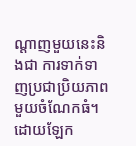ណ្តាញមួយនេះនិងជា ការទាក់ទាញប្រជាប្រិយភាព មួយចំណែកធំ។ ដោយឡែក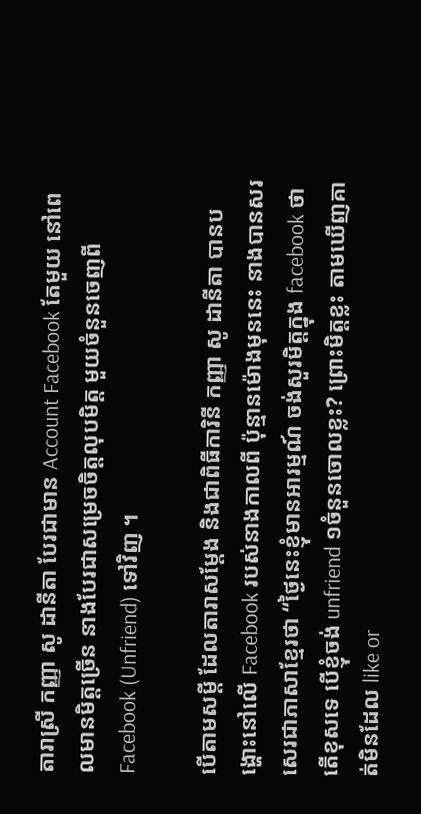តារាស្រី កញ្ញា សូ ដានីតា បែរជាមាន Account Facebook តែមួយ នៅពេលមានមិត្តច្រើន នាងបែរជាសម្រេចចិត្តលុបមិត្ត មួយចំនួនចេញពី Facebook (Unfriend) ទៅវិញ ។

បើតាមសម្តី ដែលតារាសម្តែង និងជាពិធីការិនី កញ្ញា សូ ដានីតា បានបង្ហោះនៅលើ Facebook របស់នាងកាលពី ប៉ុន្មានម៉ោងមុននេះ នាងបានសរសេរជាភាសាខ្មែរថា “ថ្ងៃនេះខ្ញុំមានអារម្មណ៍ ចង់សួរមិត្តក្នុង facebook ថាតើខុសទេ បើខ្ញុំចង់ unfriend ១ចំនួនចោលខ្លះ? ព្រោះមិត្តខ្លះ តាមឃើញគាត់មិនដែល like or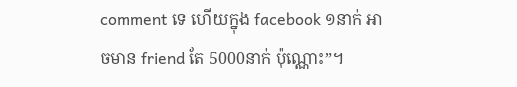comment ទេ ហើយក្នុង facebook ១នាក់ អាចមាន friend តែ 5000នាក់ ប៉ុណ្ណោះ”។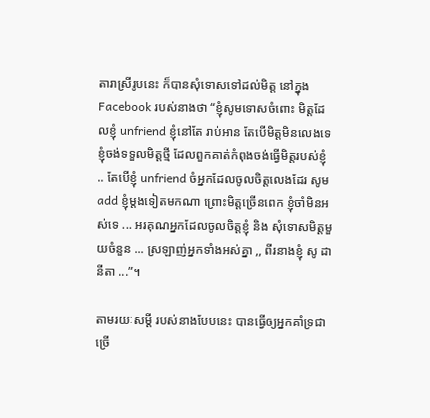តារាស្រីរូបនេះ ក៏បានសុំទោសទៅដល់មិត្ត នៅក្នុង Facebook របស់នាងថា “ខ្ញុំសូមទោសចំពោះ មិត្តដែលខ្ញុំ unfriend ខ្ញុំនៅតែ រាប់អាន តែបើមិត្តមិនលេងទេ ខ្ញុំចង់ទទួលមិត្តថ្មី ដែលពួកគាត់កំពុងចង់ធ្វើមិត្តរបស់ខ្ញុំ .. តែបើខ្ញុំ unfriend ចំអ្នកដែលចូលចិត្តលេងដែរ សូម add ខ្ញុំម្តងទៀតមកណា ព្រោះមិត្តច្រើនពេក ខ្ញុំចាំមិនអស់ទេ ... អរគុណអ្នកដែលចូលចិត្តខ្ញុំ និង សុំទោសមិត្តមួយចំនួន ... ស្រឡាញ់អ្នកទាំងអស់គ្នា ,, ពីរនាងខ្ញុំ សូ ដានីតា ...”។

តាមរយៈសម្តី របស់នាងបែបនេះ បានធ្វើឲ្យអ្នកគាំទ្រជាច្រើ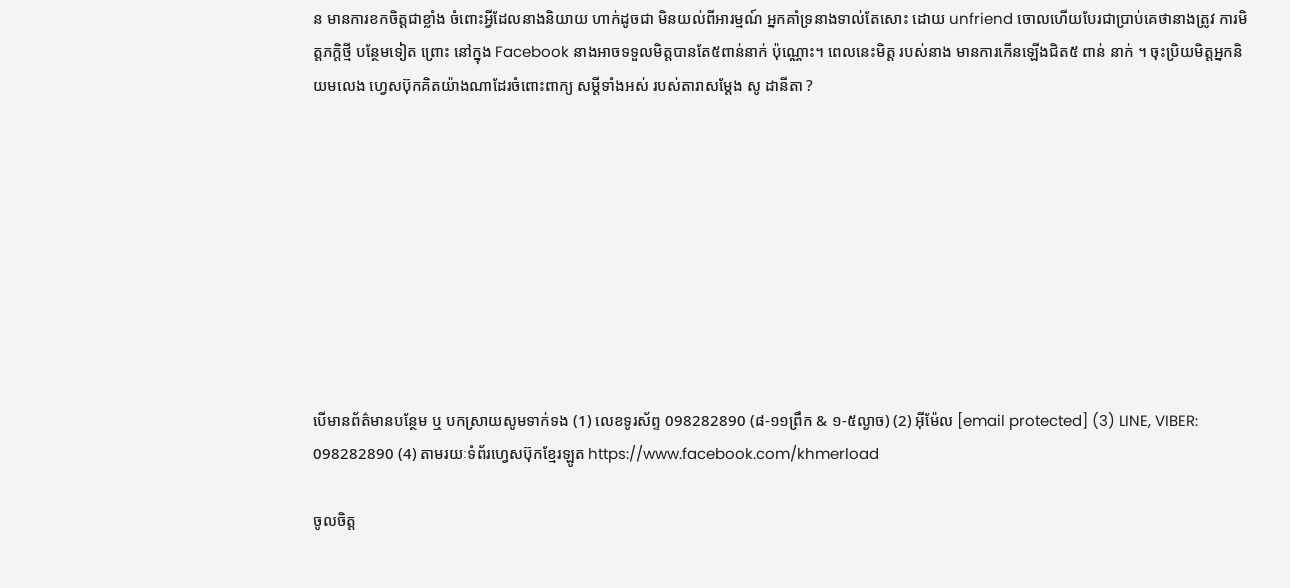ន មានការខកចិត្តជាខ្លាំង ចំពោះអ្វីដែលនាងនិយាយ ហាក់ដូចជា មិនយល់ពីអារម្មណ៍ អ្នកគាំទ្រនាងទាល់តែសោះ ដោយ unfriend ចោលហើយបែរជាប្រាប់គេថានាងត្រូវ ការមិត្តភក្តិថ្មី បន្ថែមទៀត ព្រោះ នៅក្នុង Facebook នាងអាចទទួលមិត្តបានតែ៥ពាន់នាក់ ប៉ុណ្ណោះ។ ពេលនេះមិត្ត របស់នាង មានការកើនឡើងជិត៥ ពាន់ នាក់ ។ ចុះប្រិយមិត្តអ្នកនិយមលេង ហ្វេសប៊ុកគិតយ៉ាងណាដែរចំពោះពាក្យ សម្ដីទាំងអស់ របស់តារាសម្ដែង សូ ដានីតា ?









បើមានព័ត៌មានបន្ថែម ឬ បកស្រាយសូមទាក់ទង (1) លេខទូរស័ព្ទ 098282890 (៨-១១ព្រឹក & ១-៥ល្ងាច) (2) អ៊ីម៉ែល [email protected] (3) LINE, VIBER: 098282890 (4) តាមរយៈទំព័រហ្វេសប៊ុកខ្មែរឡូត https://www.facebook.com/khmerload

ចូលចិត្ត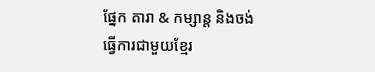ផ្នែក តារា & កម្សាន្ដ និងចង់ធ្វើការជាមួយខ្មែរ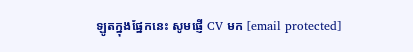ឡូតក្នុងផ្នែកនេះ សូមផ្ញើ CV មក [email protected]